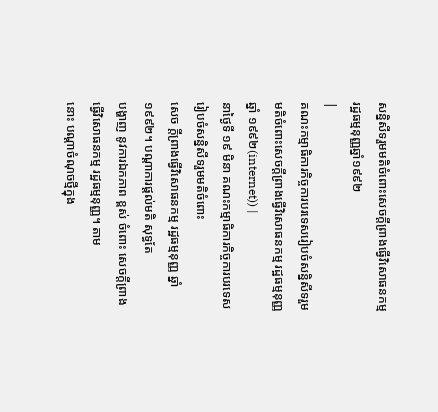សន្និសីទរួមមតិចំពោះសេចក្ដីព្រាងធ្វើវិសោធនកម្មរដ្ឋធម្មនុញ្ញឆ្នាំ១៩៩២
|
គណះកម្មាធិការកិច្ចការបរទេសរៀបចំសន្និសីទរួមមតិចំពោះសេចក្ដីព្រាងធ្វើវិសោធនកម្ម រដ្ឋធម្មនុញ្ញ ឆ្នាំ ១៩៩២(internet)) |
នាថ្ងៃទី ១៩ មិនា គណះកម្មាធិការកិច្ចការបរទេសរៀបចំសន្និសីទរួមមតិចំពោះ
សេច ក្ដីព្រាងធ្វើវិសោធនកម្ម រដ្ឋធម្មនុញ្ញ ឆ្នាំ ១៩៩២។ បណ្ដាការផ្តល់មតិ សុទ្ធតែ
បង្ហាញ នូវការឯកភាព ខ្ពស់ ចំពោះ សេចក្ដីព្រាងធ្វើវិសោធនកម្ម រដ្ឋធម្មនុញ្ញ។ តាម
នោះ បណ្ដាចំណុចថ្មីក្នុង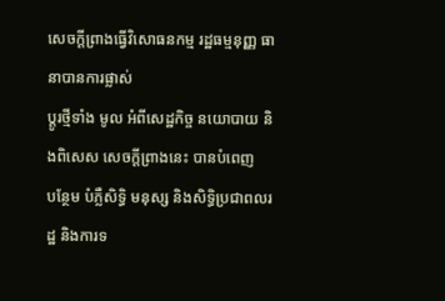សេចក្ដីព្រាងធ្វើវិសោធនកម្ម រដ្ឋធម្មនុញ្ញ ធានាបានការផ្លាស់
ប្តូរថ្មីទាំង មូល អំពីសេដ្ឋកិច្ច នយោបាយ និងពិសេស សេចក្ដីព្រាងនេះ បានបំពេញ
បន្ថែម បំភ្លឺសិទ្ធិ មនុស្ស និងសិទ្ធិប្រជាពលរដ្ឋ និងការទ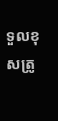ទួលខុសត្រូ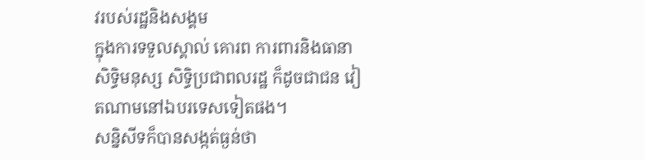វរបស់រដ្ឋនិងសង្គម
ក្នុងការទទួលស្គាល់ គោរព ការពារនិងធានាសិទ្ធិមនុស្ស សិទ្ធិប្រជាពលរដ្ឋ ក៏ដូចជាជន វៀតណាមនៅឯបរទេសទៀតផង។
សន្និសីទក៏បានសង្កត់ធ្ងន់ថា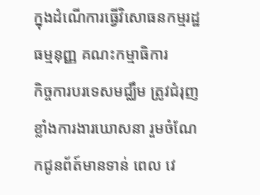ក្នុងដំណើការធ្វើវិសោធនកម្មរដ្ឋធម្មនុញ្ញ គណះកម្មាធិការ
កិច្ចការបរទេសមជ្ឈឹម ត្រូវជំរុញខ្លាំងការងារឃោសនា រួមចំណែកជូនព័ត៍មានទាន់ ពេល វេ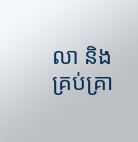លា និងគ្រប់គ្រា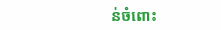ន់ចំពោះ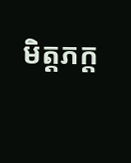មិត្តភក្ត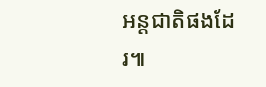អន្តជាតិផងដែរ៕